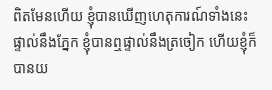ពិតមែនហើយ ខ្ញុំបានឃើញហេតុការណ៍ទាំងនេះ ផ្ទាល់នឹងភ្នែក ខ្ញុំបានឮផ្ទាល់នឹងត្រចៀក ហើយខ្ញុំក៏បានយ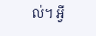ល់។ អ្វី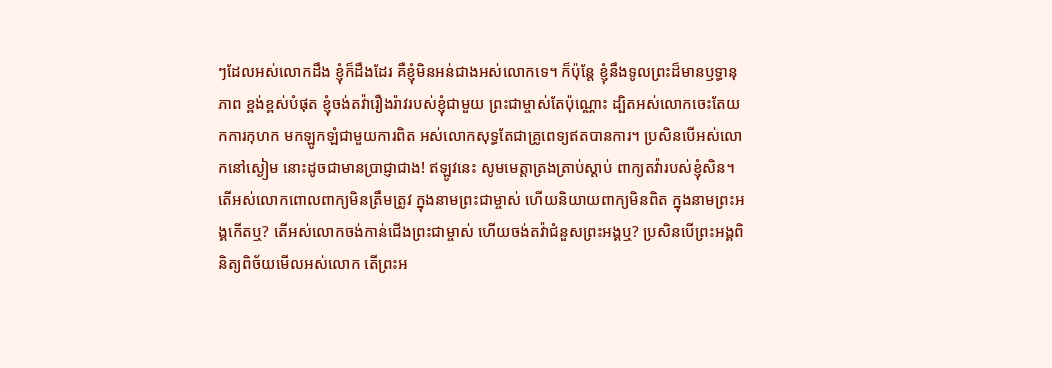ៗដែលអស់លោកដឹង ខ្ញុំក៏ដឹងដែរ គឺខ្ញុំមិនអន់ជាងអស់លោកទេ។ ក៏ប៉ុន្តែ ខ្ញុំនឹងទូលព្រះដ៏មានឫទ្ធានុភាព ខ្ពង់ខ្ពស់បំផុត ខ្ញុំចង់តវ៉ារឿងរ៉ាវរបស់ខ្ញុំជាមួយ ព្រះជាម្ចាស់តែប៉ុណ្ណោះ ដ្បិតអស់លោកចេះតែយកការកុហក មកឡូកឡំជាមួយការពិត អស់លោកសុទ្ធតែជាគ្រូពេទ្យឥតបានការ។ ប្រសិនបើអស់លោកនៅស្ងៀម នោះដូចជាមានប្រាជ្ញាជាង! ឥឡូវនេះ សូមមេត្តាត្រងត្រាប់ស្ដាប់ ពាក្យតវ៉ារបស់ខ្ញុំសិន។ តើអស់លោកពោលពាក្យមិនត្រឹមត្រូវ ក្នុងនាមព្រះជាម្ចាស់ ហើយនិយាយពាក្យមិនពិត ក្នុងនាមព្រះអង្គកើតឬ? តើអស់លោកចង់កាន់ជើងព្រះជាម្ចាស់ ហើយចង់តវ៉ាជំនួសព្រះអង្គឬ? ប្រសិនបើព្រះអង្គពិនិត្យពិច័យមើលអស់លោក តើព្រះអ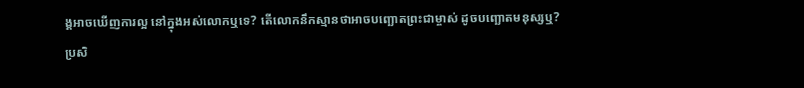ង្គអាចឃើញការល្អ នៅក្នុងអស់លោកឬទេ? តើលោកនឹកស្មានថាអាចបញ្ឆោតព្រះជាម្ចាស់ ដូចបញ្ឆោតមនុស្សឬ? ប្រសិ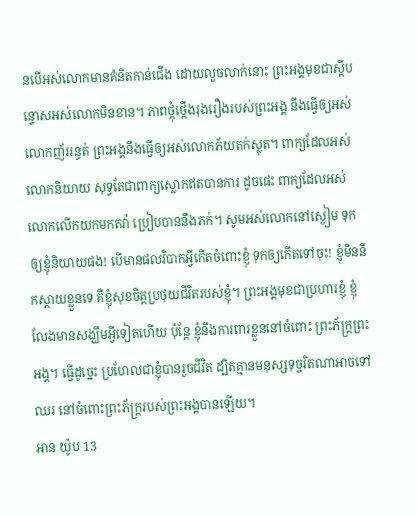នបើអស់លោកមានគំនិតកាន់ជើង ដោយលួចលាក់នោះ ព្រះអង្គមុខជាស្ដីបន្ទោសអស់លោកមិនខាន។ ភាពថ្កុំថ្កើងរុងរឿងរបស់ព្រះអង្គ នឹងធ្វើឲ្យអស់លោកញ័ររន្ធត់ ព្រះអង្គនឹងធ្វើឲ្យអស់លោកភ័យតក់ស្លុត។ ពាក្យដែលអស់លោកនិយាយ សុទ្ធតែជាពាក្យស្លោកឥតបានការ ដូចផេះ ពាក្យដែលអស់លោកលើកយកមកតវ៉ា ប្រៀបបាននឹងភក់។ សូមអស់លោកនៅស្ងៀម ទុកឲ្យខ្ញុំនិយាយផង! បើមានផលវិបាកអ្វីកើតចំពោះខ្ញុំ ទុកឲ្យកើតទៅចុះ! ខ្ញុំមិននឹកស្ដាយខ្លួនទេ គឺខ្ញុំសុខចិត្តប្រថុយជីវិតរបស់ខ្ញុំ។ ព្រះអង្គមុខជាប្រហារខ្ញុំ ខ្ញុំលែងមានសង្ឃឹមអ្វីទៀតហើយ ប៉ុន្តែ ខ្ញុំនឹងការពារខ្លួននៅចំពោះ ព្រះភ័ក្ត្រព្រះអង្គ។ ធ្វើដូច្នេះ ប្រហែលជាខ្ញុំបានរួចជីវិត ដ្បិតគ្មានមនុស្សទុច្ចរិតណាអាចទៅឈរ នៅចំពោះព្រះភ័ក្ត្ររបស់ព្រះអង្គបានឡើយ។
អាន យ៉ូប 13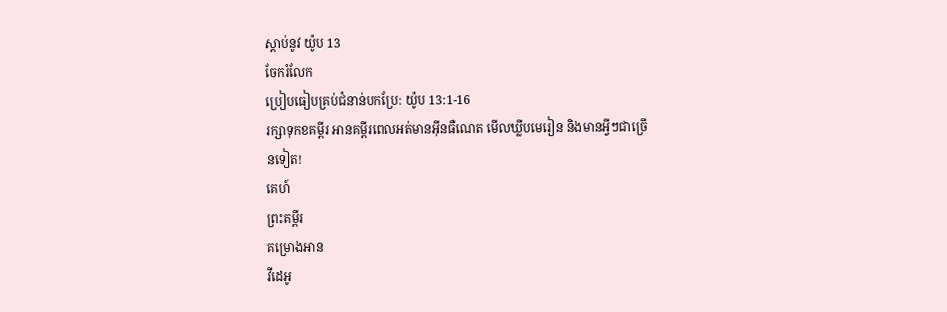ស្ដាប់នូវ យ៉ូប 13
ចែករំលែក
ប្រៀបធៀបគ្រប់ជំនាន់បកប្រែ: យ៉ូប 13:1-16
រក្សាទុកខគម្ពីរ អានគម្ពីរពេលអត់មានអ៊ីនធឺណេត មើលឃ្លីបមេរៀន និងមានអ្វីៗជាច្រើនទៀត!
គេហ៍
ព្រះគម្ពីរ
គម្រោងអាន
វីដេអូ